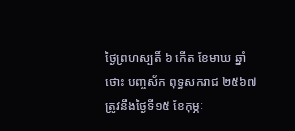ថ្ងៃព្រហស្បតិ៍ ៦ កើត ខែមាឃ ឆ្នាំថោះ បញ្ចស័ក ពុទ្ធសករាជ ២៥៦៧ ត្រូវនឹងថ្ងៃទី១៥ ខែកុម្ភៈ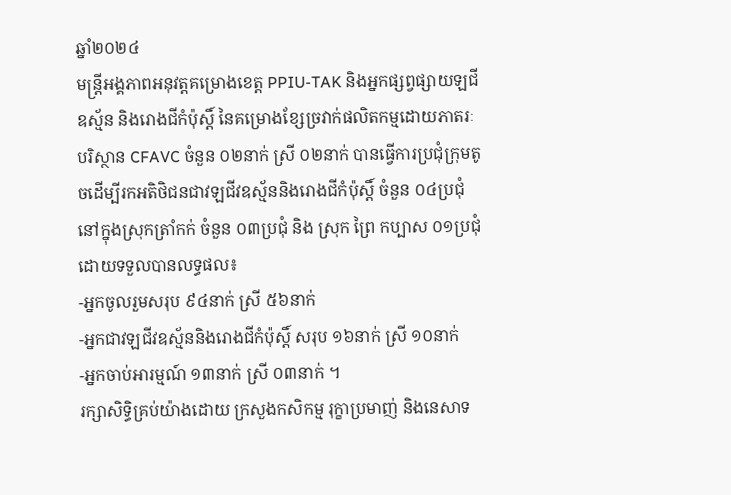ឆ្នាំ២០២៤
មន្រ្តីអង្គភាពអនុវត្តគម្រោងខេត្ត PPIU-TAK និងអ្នកផ្សព្វផ្សាយឡជីឧស្ម័ន និងរោងជីកំប៉ុស្តិ៍ នៃគម្រោងខ្សែច្រវាក់ផលិតកម្មដោយភាតរៈបរិស្ថាន CFAVC ចំនួន ០២នាក់ ស្រី ០២នាក់ បានធ្វើការប្រជុំក្រុមតូចដើម្បីរកអតិថិជនជាវឡជីវឧស្ម័ននិងរោងជីកំប៉ុស្តិ៍ ចំនួន ០៤ប្រជុំ នៅក្នុងស្រុកត្រាំកក់ ចំនួន ០៣ប្រជុំ និង ស្រុក ព្រៃ កប្បាស ០១ប្រជុំ ដោយទទួលបានលទ្ធផល៖
-អ្នកចូលរួមសរុប ៩៤នាក់ ស្រី ៥៦នាក់
-អ្នកជាវឡជីវឧស្ម័ននិងរោងជីកំប៉ុស្តិ៍ សរុប ១៦នាក់ ស្រី ១០នាក់
-អ្នកចាប់អារម្មណ៍ ១៣នាក់ ស្រី ០៣នាក់ ។
រក្សាសិទិ្ធគ្រប់យ៉ាងដោយ ក្រសួងកសិកម្ម រុក្ខាប្រមាញ់ និងនេសាទ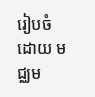រៀបចំដោយ មជ្ឈម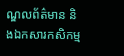ណ្ឌលព័ត៌មាន និងឯកសារកសិកម្ម